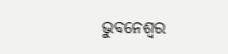ଭୁବନେଶ୍ୱର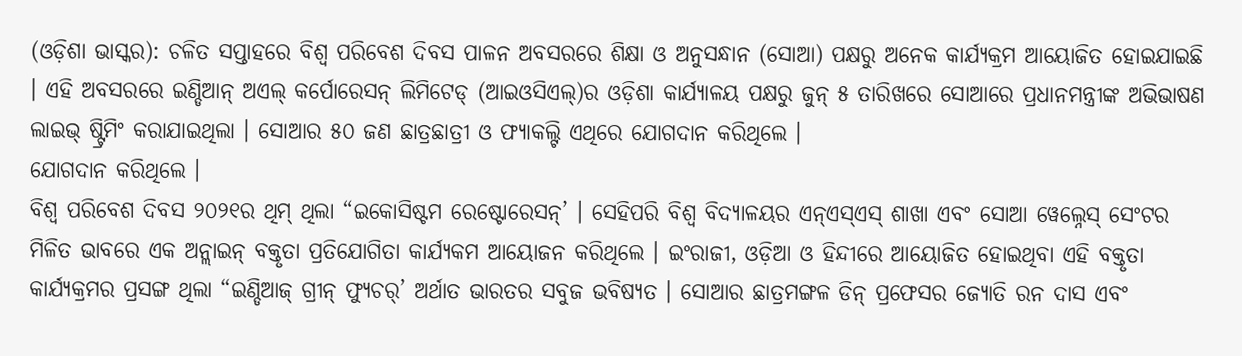(ଓଡ଼ିଶା ଭାସ୍କର): ଚଳିତ ସପ୍ତାହରେ ବିଶ୍ୱ ପରିବେଶ ଦିବସ ପାଳନ ଅବସରରେ ଶିକ୍ଷା ଓ ଅନୁସନ୍ଧାନ (ସୋଆ) ପକ୍ଷରୁ ଅନେକ କାର୍ଯ୍ୟକ୍ରମ ଆୟୋଜିତ ହୋଇଯାଇଛି । ଏହି ଅବସରରେ ଇଣ୍ଡିଆନ୍ ଅଏଲ୍ କର୍ପୋରେସନ୍ ଲିମିଟେଡ୍ (ଆଇଓସିଏଲ୍)ର ଓଡ଼ିଶା କାର୍ଯ୍ୟାଳୟ ପକ୍ଷରୁ ଜୁନ୍ ୫ ତାରିଖରେ ସୋଆରେ ପ୍ରଧାନମନ୍ତ୍ରୀଙ୍କ ଅଭିଭାଷଣ ଲାଇଭ୍ ଷ୍ଟ୍ରିମିଂ କରାଯାଇଥିଲା । ସୋଆର ୫୦ ଜଣ ଛାତ୍ରଛାତ୍ରୀ ଓ ଫ୍ୟାକଲ୍ଟି ଏଥିରେ ଯୋଗଦାନ କରିଥିଲେ ।
ଯୋଗଦାନ କରିଥିଲେ ।
ବିଶ୍ୱ ପରିବେଶ ଦିବସ ୨୦୨୧ର ଥିମ୍ ଥିଲା “ଇକୋସିଷ୍ଟମ ରେଷ୍ଟୋରେସନ୍’ । ସେହିପରି ବିଶ୍ୱ ବିଦ୍ୟାଳୟର ଏନ୍ଏସ୍ଏସ୍ ଶାଖା ଏବଂ ସୋଆ ୱେଲ୍ନେସ୍ ସେଂଟର ମିଳିତ ଭାବରେ ଏକ ଅନ୍ଲାଇନ୍ ବକ୍ତୃତା ପ୍ରତିଯୋଗିତା କାର୍ଯ୍ୟକମ ଆୟୋଜନ କରିଥିଲେ । ଇଂରାଜୀ, ଓଡ଼ିଆ ଓ ହିନ୍ଦୀରେ ଆୟୋଜିତ ହୋଇଥିବା ଏହି ବକ୍ତୃତା କାର୍ଯ୍ୟକ୍ରମର ପ୍ରସଙ୍ଗ ଥିଲା “ଇଣ୍ଡିଆଜ୍ ଗ୍ରୀନ୍ ଫ୍ୟୁଚର୍’ ଅର୍ଥାତ ଭାରତର ସବୁଜ ଭବିଷ୍ୟତ । ସୋଆର ଛାତ୍ରମଙ୍ଗଳ ଡିନ୍ ପ୍ରଫେସର ଜ୍ୟୋତି ରନ ଦାସ ଏବଂ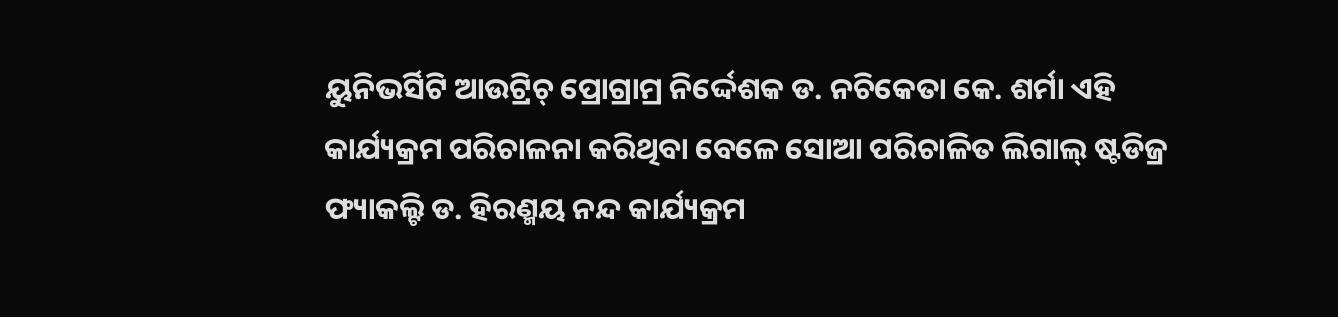ୟୁନିଭର୍ସିଟି ଆଉଟ୍ରିଚ୍ ପ୍ରୋଗ୍ରାମ୍ର ନିର୍ଦ୍ଦେଶକ ଡ. ନଚିକେତା କେ. ଶର୍ମା ଏହି କାର୍ଯ୍ୟକ୍ରମ ପରିଚାଳନା କରିଥିବା ବେଳେ ସୋଆ ପରିଚାଳିତ ଲିଗାଲ୍ ଷ୍ଟଡିଜ୍ର ଫ୍ୟାକଲ୍ଟି ଡ. ହିରଣ୍ମୟ ନନ୍ଦ କାର୍ଯ୍ୟକ୍ରମ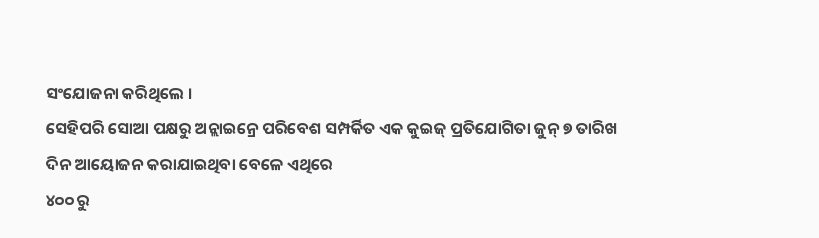ସଂଯୋଜନା କରିଥିଲେ ।
ସେହିପରି ସୋଆ ପକ୍ଷରୁ ଅନ୍ଲାଇନ୍ରେ ପରିବେଶ ସମ୍ପର୍କିତ ଏକ କୁଇଜ୍ ପ୍ରତିଯୋଗିତା ଜୁନ୍ ୭ ତାରିଖ ଦିନ ଆୟୋଜନ କରାଯାଇଥିବା ବେଳେ ଏଥିରେ
୪୦୦ ରୁ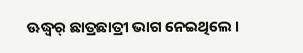ଊଦ୍ଧ୍ୱର୍ ଛାତ୍ରଛାତ୍ରୀ ଭାଗ ନେଇଥିଲେ ।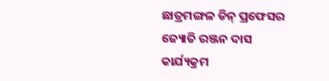ଛାତ୍ରମଙ୍ଗଳ ଡିନ୍ ପ୍ରଫେସର ଜ୍ୟୋତି ରଞ୍ଜନ ଦାସ କାର୍ଯ୍ୟକ୍ରମ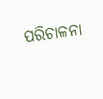ପରିଚାଳନା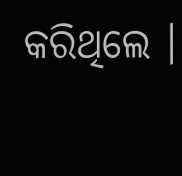କରିଥିଲେ ।